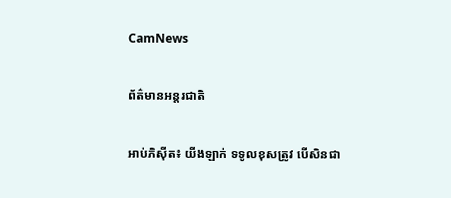CamNews

ព័ត៌មានអន្តរជាតិ

អាប់ភិស៊ីត៖ យីងឡាក់ ទទូលខុសត្រូវ បើសិនជា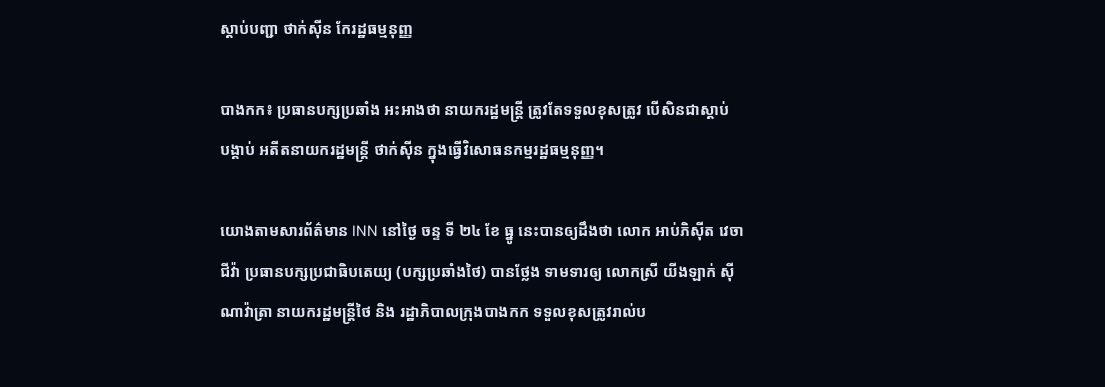ស្តាប់បញ្ជា ថាក់ស៊ីន កែរដ្ឋធម្មនុញ្ញ

បាងកក៖ ប្រធានបក្សប្រឆាំង អះអាងថា នាយករដ្ឋមន្រ្តី ត្រូវតែទទួលខុសត្រូវ បើសិនជាស្តាប់
បង្គាប់ អតីតនាយករដ្ឋមន្រ្តី ថាក់ស៊ីន ក្នុងធ្វើវិសោធនកម្មរដ្ឋធម្មនុញ្ញ។

យោងតាមសារព័ត៌មាន INN នៅថ្ងៃ ចន្ទ ទី ២៤ ខែ ធ្នូ នេះបានឲ្យដឹងថា លោក អាប់ភិស៊ីត វេចា
ជីវ៉ា ប្រធានបក្សប្រជាធិបតេយ្យ (បក្សប្រឆាំងថៃ) បានថ្លែង ទាមទារឲ្យ លោកស្រី យីងឡាក់ ស៊ី
ណាវ៉ាត្រា នាយករដ្ឋមន្រ្តីថៃ និង រដ្ឋាភិបាលក្រុងបាងកក ទទួលខុសត្រូវរាល់ប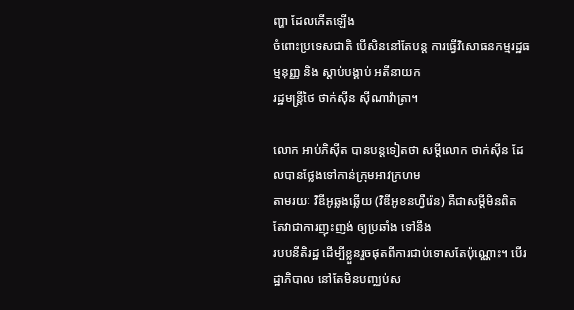ញ្ហា ដែលកើតឡើង
ចំពោះប្រទេសជាតិ បើសិននៅតែបន្ត ការធ្វើវិសោធនកម្មរដ្ឋធម្មនុញ្ញ និង ស្តាប់បង្គាប់ អតីនាយក
រដ្ឋមន្រ្តីថៃ ថាក់ស៊ីន ស៊ីណាវ៉ាត្រា។

លោក អាប់ភិស៊ីត បានបន្តទៀតថា សម្តីលោក ថាក់ស៊ីន ដែលបានថ្លែងទៅកាន់ក្រុមអាវក្រហម
តាមរយៈ វិឌីអូឆ្លងឆ្លើយ (វិឌីអូខនហ្វឺរ៉េន) គឺជាសម្តីមិនពិត តែវាជាការញុះញង់ ឲ្យប្រឆាំង ទៅនឹង
របបនីតិរដ្ឋ ដើម្បីខ្លួនរួចផុតពីការជាប់ទោសតែប៉ុណ្ណោះ។ បើរដ្ឋាភិបាល នៅតែមិនបញ្ឈប់ស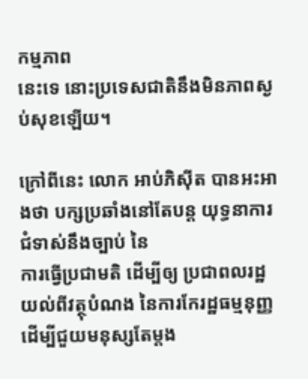កម្មភាព
នេះទេ នោះប្រទេសជាតិនឹងមិនភាពស្ងប់សុខឡើយ។

ក្រៅពីនេះ លោក អាប់ភិស៊ីត បានអះអាងថា បក្សប្រឆាំងនៅតែបន្ត យុទ្ធនាការជំទាស់នឹងច្បាប់ នៃ
ការធ្វើប្រជាមតិ ដើម្បីឲ្យ ប្រជាពលរដ្ឋយល់ពីវត្ថុបំណង នៃការកែរដ្ឋធម្មនុញ្ញ ដើម្បីជួយមនុស្សតែម្តង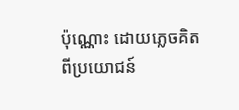ប៉ុណ្ណោះ ដោយភេ្លចគិតពីប្រយោជន៍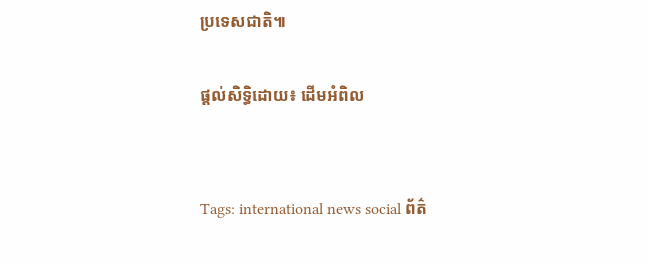ប្រទេសជាតិ៕

ផ្តល់សិទ្ធិដោយ៖ ដើមអំពិល


Tags: international news social ព័ត៌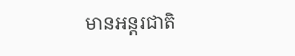មានអន្តរជាតិ